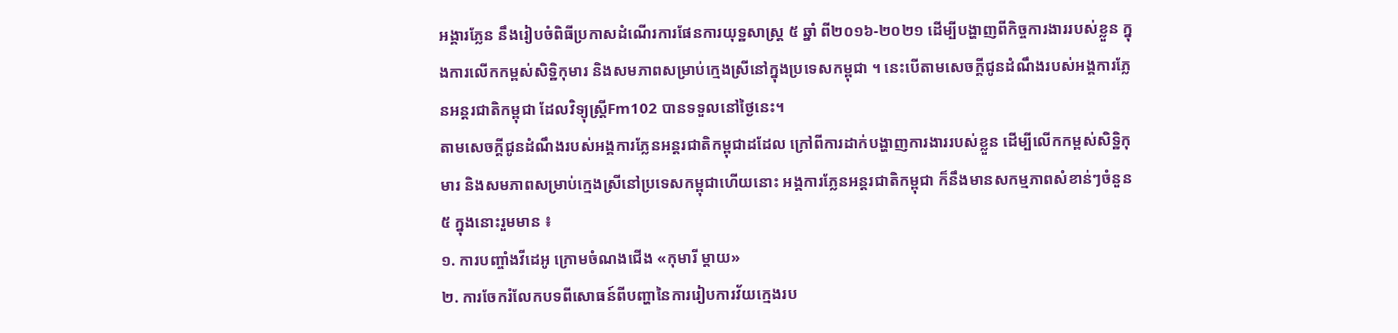អង្គារភ្លែន នឹងរៀបចំពិធីប្រកាសដំណើរការផែនការយុទ្ឋសាស្ត្រ ៥ ឆ្នាំ ពី២០១៦-២០២១ ដើម្បីបង្ហាញពីកិច្ចការងាររបស់ខ្លួន ក្នុងការលើកកម្ពស់សិទ្ឋិកុមារ និងសមភាពសម្រាប់ក្មេងស្រីនៅក្នុងប្រទេសកម្ពុជា ។ នេះបើតាមសេចក្ដីជូនដំណឹងរបស់អង្គការភ្លែនអន្តរជាតិកម្ពុជា ដែលវិទ្យុស្ដ្រីFm102 បានទទួលនៅថ្ងៃនេះ។
តាមសេចក្ដីជូនដំណឹងរបស់អង្គការភ្លែនអន្តរជាតិកម្ពុជាដដែល ក្រៅពីការដាក់បង្ហាញការងាររបស់ខ្លួន ដើម្បីលើកកម្ពស់សិទ្ឋិកុមារ និងសមភាពសម្រាប់ក្មេងស្រីនៅប្រទេសកម្ពុជាហើយនោះ អង្គការភ្លែនអន្តរជាតិកម្ពុជា ក៏នឹងមានសកម្មភាពសំខាន់ៗចំនួន៥ ក្នុងនោះរួមមាន ៖
១. ការបញ្ចាំងវីដេអូ ក្រោមចំណងជើង «កុមារី ម្តាយ»
២. ការចែករំលែកបទពីសោធន៍ពីបញ្ហានៃការរៀបការវ័យក្មេងរប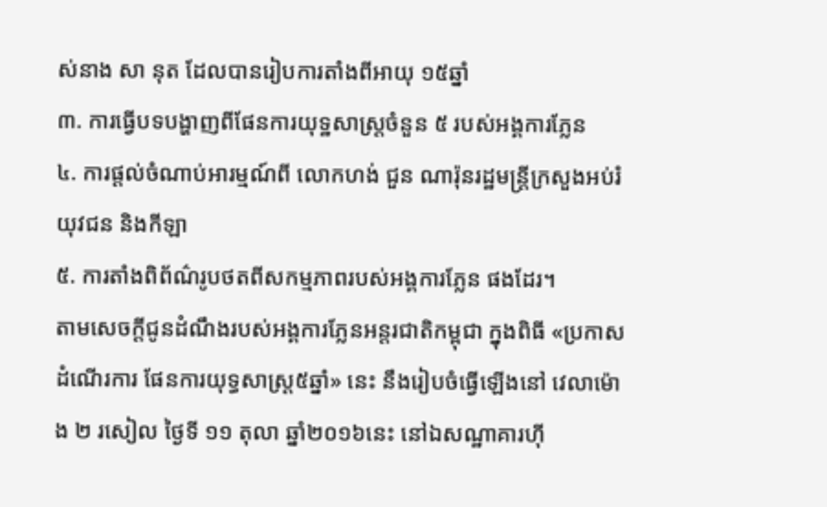ស់នាង សា នុត ដែលបានរៀបការតាំងពីអាយុ ១៥ឆ្នាំ
៣. ការធ្វើបទបង្ហាញពីផែនការយុទ្ឋសាស្ត្រចំនួន ៥ របស់អង្គការភ្លែន
៤. ការផ្តល់ចំណាប់អារម្មណ៍ពី លោកហង់ ជួន ណារ៉ុនរដ្ឋមន្ត្រីក្រសួងអប់រំ យុវជន និងកីឡា
៥. ការតាំងពិព័ណ៌រូបថតពីសកម្មភាពរបស់អង្គការភ្លែន ផងដែរ។
តាមសេចក្ដីជូនដំណឹងរបស់អង្គការភ្លែនអន្តរជាតិកម្ពុជា ក្នុងពិធី «ប្រកាសដំណើរការ ផែនការយុទ្ធសាស្ត្រ៥ឆ្នាំ» នេះ នឹងរៀបចំធ្វើឡើងនៅ វេលាម៉ោង ២ រសៀល ថ្ងៃទី ១១ តុលា ឆ្នាំ២០១៦នេះ នៅឯសណ្ឋាគារហ៊ី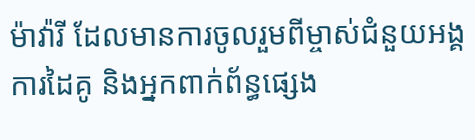ម៉ាវ៉ារី ដែលមានការចូលរួមពីម្ចាស់ជំនួយអង្គការដៃគូ និងអ្នកពាក់ព័ន្ធផ្សេង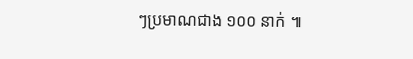ៗប្រមាណជាង ១០០ នាក់ ៕